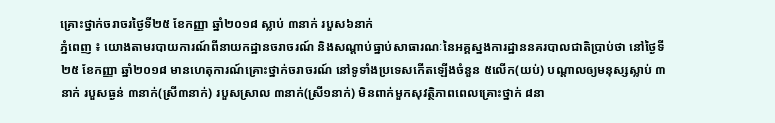គ្រោះថ្នាក់ចរាចរថ្ងៃទី២៥ ខែកញ្ញា ឆ្នាំ២០១៨ ស្លាប់ ៣នាក់ របួស៦នាក់
ភ្នំពេញ ៖ យោងតាមរបាយការណ៍ពីនាយកដ្ឋានចរាចរណ៍ និងសណ្តាប់ធ្នាប់សាធារណៈនៃអគ្គស្នងការដ្ឋាននគរបាលជាតិប្រាប់ថា នៅថ្ងៃទី២៥ ខែកញ្ញា ឆ្នាំ២០១៨ មានហេតុការណ៍គ្រោះថ្នាក់ចរាចរណ៍ នៅទូទាំងប្រទេសកើតឡើងចំនួន ៥លើក(យប់) បណ្តាលឲ្យមនុស្សស្លាប់ ៣នាក់ របួសធ្ងន់ ៣នាក់(ស្រី៣នាក់) របួសស្រាល ៣នាក់(ស្រី១នាក់) មិនពាក់មួកសុវត្ថិភាពពេលគ្រោះថ្នាក់ ៨នា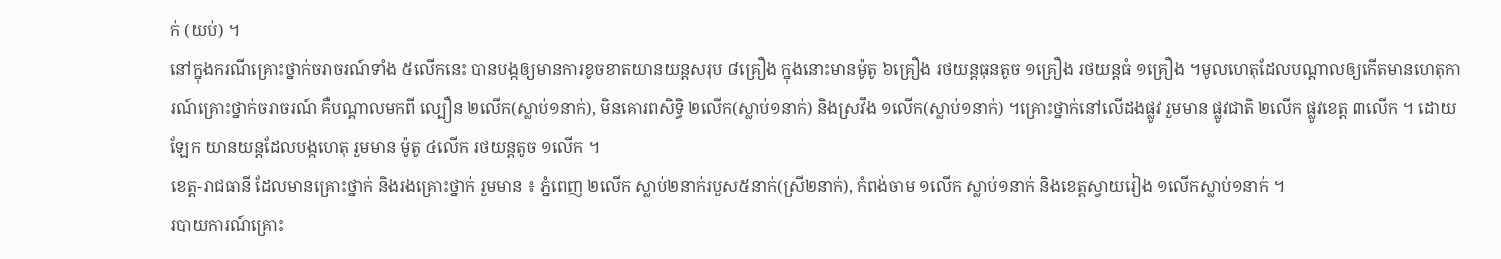ក់ (យប់) ។
នៅក្នុងករណីគ្រោះថ្នាក់ចរាចរណ៍ទាំង ៥លើកនេះ បានបង្កឲ្យមានការខូចខាតយានយន្តសរុប ៨គ្រឿង ក្នុងនោះមានម៉ូតូ ៦គ្រឿង រថយន្តធុនតូច ១គ្រឿង រថយន្តធំ ១គ្រឿង ។មូលហេតុដែលបណ្តាលឲ្យកើតមានហេតុការណ៍គ្រោះថ្នាក់ចរាចរណ៍ គឺបណ្តាលមកពី ល្បឿន ២លើក(ស្លាប់១នាក់), មិនគោរពសិទ្ធិ ២លើក(ស្លាប់១នាក់) និងស្រវឹង ១លើក(ស្លាប់១នាក់) ។គ្រោះថ្នាក់នៅលើដងផ្លូវ រួមមាន ផ្លូវជាតិ ២លើក ផ្លូវខេត្ត ៣លើក ។ ដោយឡែក យានយន្តដែលបង្កហេតុ រួមមាន ម៉ូតូ ៤លើក រថយន្តតូច ១លើក ។
ខេត្ត-រាជធានី ដែលមានគ្រោះថ្នាក់ និងរងគ្រោះថ្នាក់ រួមមាន ៖ ភ្នំពេញ ២លើក ស្លាប់២នាក់របួស៥នាក់(ស្រី២នាក់), កំពង់ចាម ១លើក ស្លាប់១នាក់ និងខេត្តស្វាយរៀង ១លើកស្លាប់១នាក់ ។
របាយការណ៍គ្រោះ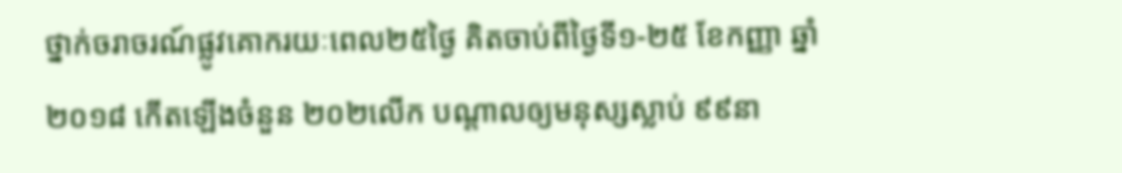ថ្នាក់ចរាចរណ៍ផ្លូវគោករយៈពេល២៥ថ្ងៃ គិតចាប់ពីថ្ងៃទី១-២៥ ខែកញ្ញា ឆ្នាំ២០១៨ កើតឡើងចំនួន ២០២លើក បណ្តាលឲ្យមនុស្សស្លាប់ ៩៩នា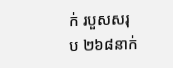ក់ របួសសរុប ២៦៨នាក់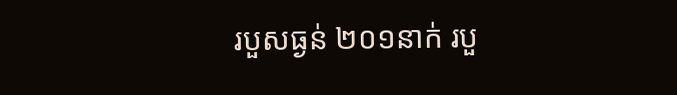របួសធ្ងន់ ២០១នាក់ របួ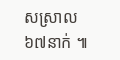សស្រាល ៦៧នាក់ ៕